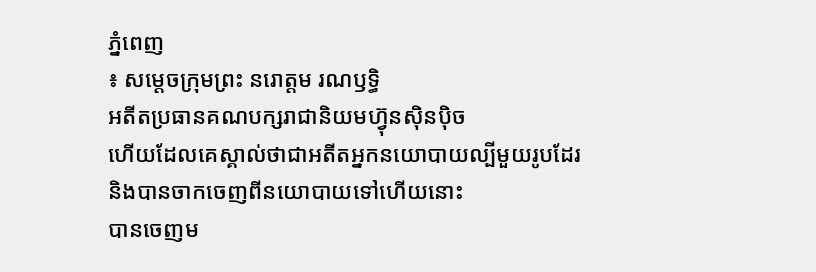ភ្នំពេញ
៖ សម្តេចក្រុមព្រះ នរោត្តម រណឫទ្ធិ
អតីតប្រធានគណបក្សរាជានិយមហ្វ៊ុនស៊ិនប៉ិច
ហើយដែលគេស្គាល់ថាជាអតីតអ្នកនយោបាយល្បីមួយរូបដែរ
និងបានចាកចេញពីនយោបាយទៅហើយនោះ
បានចេញម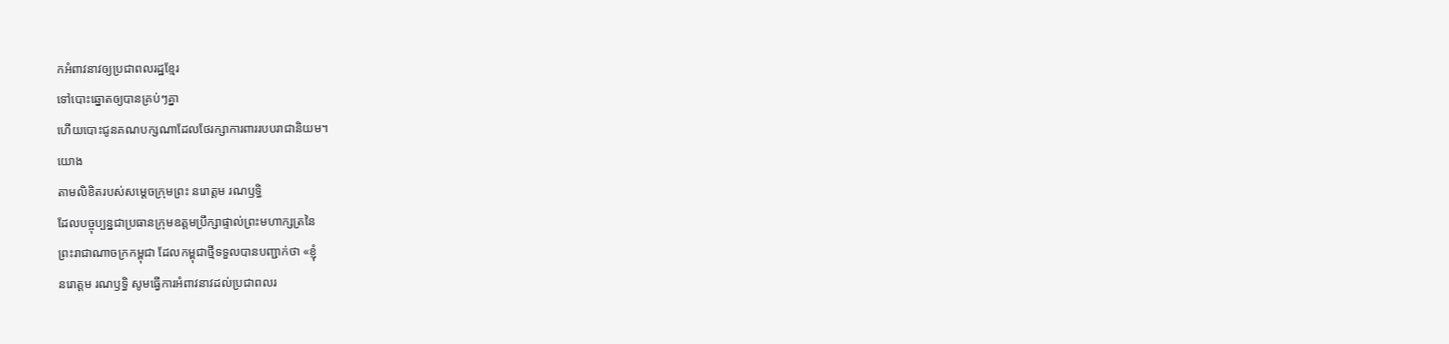កអំពាវនាវឲ្យប្រជាពលរដ្ឋខ្មែរ
ទៅបោះឆ្នោតឲ្យបានគ្រប់ៗគ្នា
ហើយបោះជូនគណបក្សណាដែលថែរក្សាការពាររបបរាជានិយម។
យោង
តាមលិខិតរបស់សម្តេចក្រុមព្រះ នរោត្តម រណឫទ្ធិ
ដែលបច្ចុប្បន្នជាប្រធានក្រុមឧត្តមប្រឹក្សាផ្ទាល់ព្រះមហាក្សត្រនៃ
ព្រះរាជាណាចក្រកម្ពុជា ដែលកម្ពុជាថ្មីទទួលបានបញ្ជាក់ថា «ខ្ញុំ
នរោត្តម រណឫទ្ធិ សូមធ្វើការអំពាវនាវដល់ប្រជាពលរ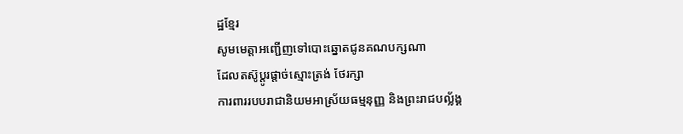ដ្ឋខ្មែរ
សូមមេត្តាអញ្ជើញទៅបោះឆ្នោតជូនគណបក្សណា
ដែលតស៊ូប្តូរផ្តាច់ស្មោះត្រង់ ថែរក្សា
ការពាររបបរាជានិយមអាស្រ័យធម្មនុញ្ញ និងព្រះរាជបល្ល័ង្គ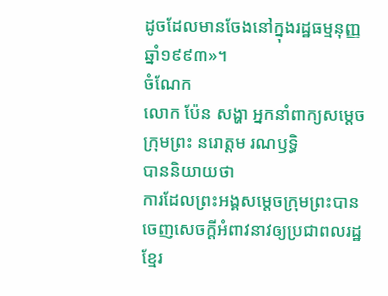ដូចដែលមានចែងនៅក្នុងរដ្ឋធម្មនុញ្ញឆ្នាំ១៩៩៣»។
ចំណែក
លោក ប៉ែន សង្ហា អ្នកនាំពាក្យសម្តេចក្រុមព្រះ នរោត្តម រណឫទ្ធិ
បាននិយាយថា
ការដែលព្រះអង្គសម្តេចក្រុមព្រះបានចេញសេចក្តីអំពាវនាវឲ្យប្រជាពលរដ្ឋ
ខ្មែរ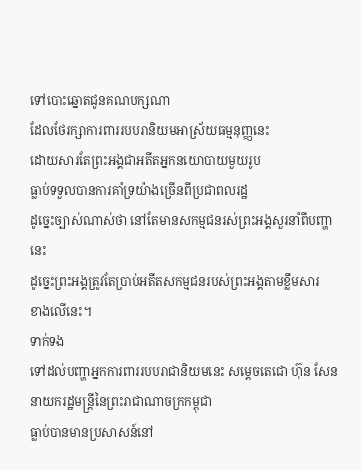ទៅបោះឆ្នោតជូនគណបក្សណា
ដែលថែរក្សាការពាររបបរានិយមអាស្រ័យធម្មនុញ្ញនេះ
ដោយសារតែព្រះអង្គជាអតីតអ្នកនយោបាយមួយរូប
ធ្លាប់ទទួលបានការគាំទ្រយ៉ាងច្រើនពីប្រជាពលរដ្ឋ
ដូច្នេះច្បាស់ណាស់ថា នៅតែមានសកម្មជនរស់ព្រះអង្គសួរនាំពីបញ្ហានេះ
ដូច្នេះព្រះអង្គត្រូវតែប្រាប់អតីតសកម្មជនរបស់ព្រះអង្គតាមខ្លឹមសារ
ខាងលើនេះ។
ទាក់ទង
ទៅដល់បញ្ហាអ្នកការពាររបបរាជានិយមនេះ សម្តេចតេជោ ហ៊ុន សែន
នាយករដ្ឋមន្ត្រីនៃព្រះរាជាណាចក្រកម្ពុជា
ធ្លាប់បានមានប្រសាសន៍នៅ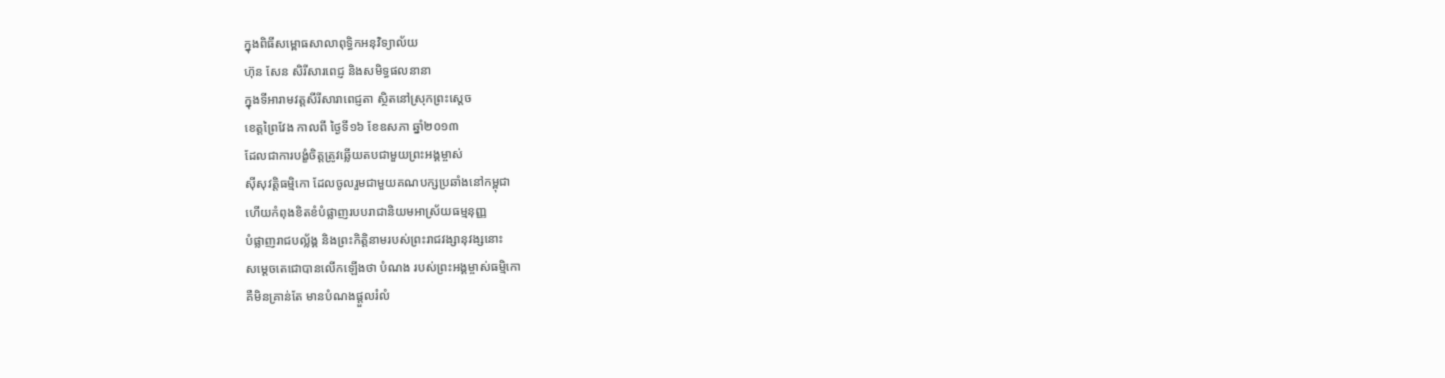ក្នុងពិធីសម្ពោធសាលាពុទ្ធិកអនុវិទ្យាល័យ
ហ៊ុន សែន សិរីសារពេជ្ញ និងសមិទ្ធផលនានា
ក្នុងទីអារាមវត្តសីរីសារាពេជ្ញតា ស្ថិតនៅស្រុកព្រះស្តេច
ខេត្តព្រៃវែង កាលពី ថ្ងៃទី១៦ ខែឧសភា ឆ្នាំ២០១៣
ដែលជាការបង្ខំចិត្តត្រូវឆ្លើយតបជាមួយព្រះអង្គម្ចាស់
ស៊ីសុវត្តិធម្មិកោ ដែលចូលរួមជាមួយគណបក្សប្រឆាំងនៅកម្ពុជា
ហើយកំពុងខិតខំបំផ្លាញរបបរាជានិយមអាស្រ័យធម្មនុញ្ញ
បំផ្លាញរាជបល្ល័ង្គ និងព្រះកិត្តិនាមរបស់ព្រះរាជវង្សានុវង្សនោះ
សម្តេចតេជោបានលើកឡើងថា បំណង របស់ព្រះអង្គម្ចាស់ធម្មិកោ
គឺមិនគ្រាន់តែ មានបំណងផ្តួលរំលំ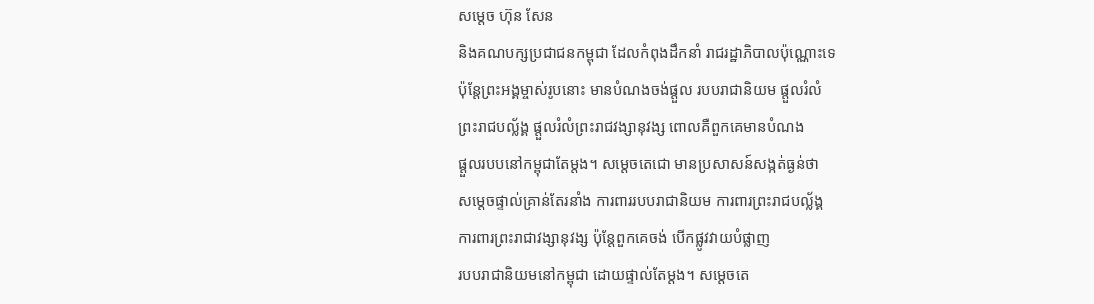សម្តេច ហ៊ុន សែន
និងគណបក្សប្រជាជនកម្ពុជា ដែលកំពុងដឹកនាំ រាជរដ្ឋាភិបាលប៉ុណ្ណោះទេ
ប៉ុន្តែព្រះអង្គម្ចាស់រូបនោះ មានបំណងចង់ផ្តួល របបរាជានិយម ផ្តួលរំលំ
ព្រះរាជបល្ល័ង្គ ផ្តួលរំលំព្រះរាជវង្សានុវង្ស ពោលគឺពួកគេមានបំណង
ផ្ដួលរបបនៅកម្ពុជាតែម្តង។ សម្តេចតេជោ មានប្រសាសន៍សង្កត់ធ្ងន់ថា
សម្តេចផ្ទាល់គ្រាន់តែរនាំង ការពាររបបរាជានិយម ការពារព្រះរាជបល្ល័ង្គ
ការពារព្រះរាជាវង្សានុវង្ស ប៉ុន្តែពួកគេចង់ បើកផ្លូវវាយបំផ្លាញ
របបរាជានិយមនៅកម្ពុជា ដោយផ្ទាល់តែម្តង។ សម្តេចតេ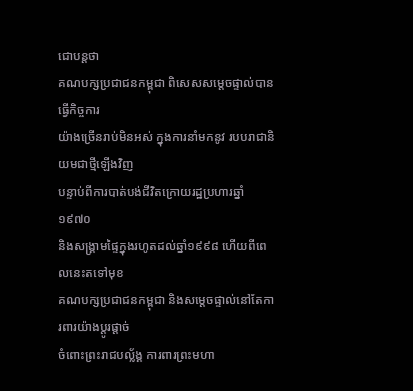ជោបន្តថា
គណបក្សប្រជាជនកម្ពុជា ពិសេសសម្តេចផ្ទាល់បានធ្វើកិច្ចការ
យ៉ាងច្រើនរាប់មិនអស់ ក្នុងការនាំមកនូវ របបរាជានិយមជាថ្មីឡើងវិញ
បន្ទាប់ពីការបាត់បង់ជីវិតក្រោយរដ្ឋប្រហារឆ្នាំ១៩៧០
និងសង្គ្រាមផ្ទៃក្នុងរហូតដល់ឆ្នាំ១៩៩៨ ហើយពីពេលនេះតទៅមុខ
គណបក្សប្រជាជនកម្ពុជា និងសម្តេចផ្ទាល់នៅតែការពារយ៉ាងប្តូរផ្តាច់
ចំពោះព្រះរាជបល្ល័ង្គ ការពារព្រះមហា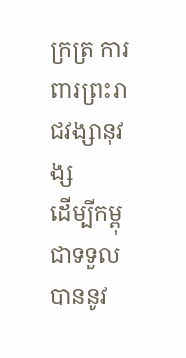ក្រត្រ ការពារព្រះរាជវង្សានុវង្ស
ដើម្បីកម្ពុជាទទួលបាននូវ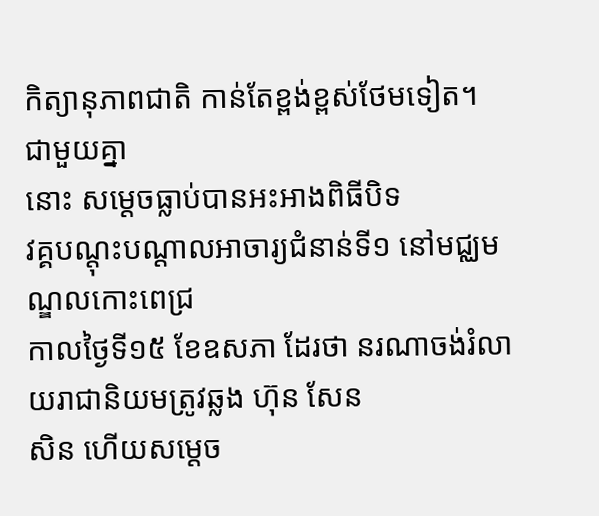កិត្យានុភាពជាតិ កាន់តែខ្ពង់ខ្ពស់ថែមទៀត។
ជាមួយគ្នា
នោះ សម្តេចធ្លាប់បានអះអាងពិធីបិទ
វគ្គបណ្តុះបណ្តាលអាចារ្យជំនាន់ទី១ នៅមជ្ឈមណ្ឌលកោះពេជ្រ
កាលថ្ងៃទី១៥ ខែឧសភា ដែរថា នរណាចង់រំលាយរាជានិយមត្រូវឆ្លង ហ៊ុន សែន
សិន ហើយសម្តេច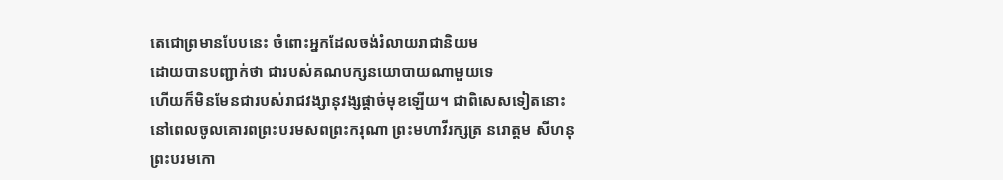តេជោព្រមានបែបនេះ ចំពោះអ្នកដែលចង់រំលាយរាជានិយម
ដោយបានបញ្ជាក់ថា ជារបស់គណបក្សនយោបាយណាមួយទេ
ហើយក៏មិនមែនជារបស់រាជវង្សានុវង្សផ្តាច់មុខឡើយ។ ជាពិសេសទៀតនោះ
នៅពេលចូលគោរពព្រះបរមសពព្រះករុណា ព្រះមហាវីរក្សត្រ នរោត្តម សីហនុ
ព្រះបរមកោ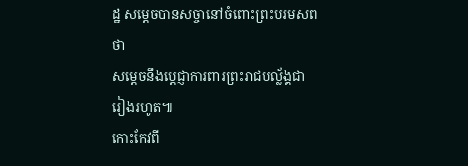ដ្ឋ សម្តេចបានសច្ចានៅចំពោះព្រះបរមសពថា
សម្តេចនឹងប្តេជ្ញាការពារព្រះរាជបល្ល័ង្គជារៀងរហូត៕
កោះកែវពី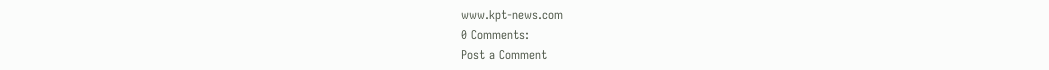www.kpt-news.com
0 Comments:
Post a Comment